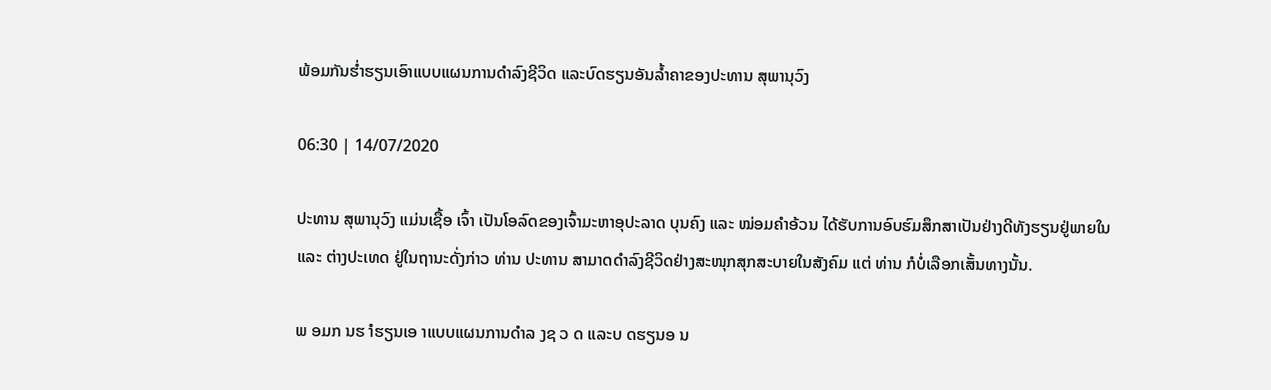ພ້ອມກັນຮ່ຳຮຽນເອົາແບບແຜນການດຳລົງຊີວິດ ແລະບົດຮຽນອັນລໍ້າຄາຂອງປະທານ ສຸພານຸວົງ

06:30 | 14/07/2020

ປະທານ ສຸພານຸວົງ ແມ່ນເຊື້ອ ເຈົ້າ ເປັນໂອລົດຂອງເຈົ້າມະຫາອຸປະລາດ ບຸນຄົງ ແລະ ໝ່ອມຄຳອ້ວນ ໄດ້ຮັບການອົບຮົມສຶກສາເປັນຢ່າງດີທັງຮຽນຢູ່ພາຍໃນ ແລະ ຕ່າງປະເທດ ຢູ່ໃນຖານະດັ່ງກ່າວ ທ່ານ ປະທານ ສາມາດດຳລົງຊີວິດຢ່າງສະໜຸກສຸກສະບາຍໃນສັງຄົມ ແຕ່ ທ່ານ ກໍບໍ່ເລືອກເສັ້ນທາງນັ້ນ.

ພ ອມກ ນຮ ຳຮຽນເອ າແບບແຜນການດຳລ ງຊ ວ ດ ແລະບ ດຮຽນອ ນ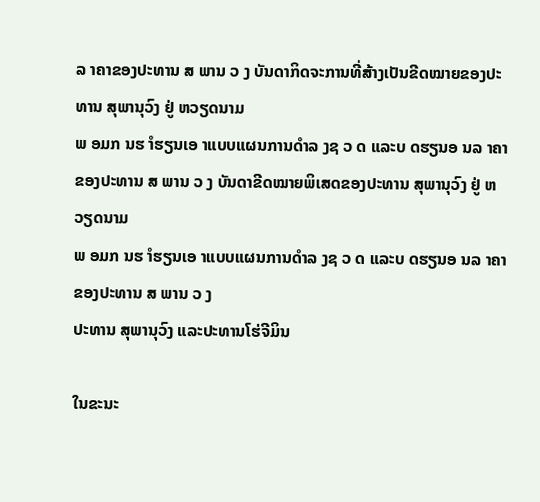ລ າຄາຂອງປະທານ ສ ພານ ວ ງ ບັນດາກິດຈະການທີ່ສ້າງເປັນຂີດໝາຍຂອງປະທານ ສຸພານຸວົງ ຢູ່ ຫວຽດນາມ
ພ ອມກ ນຮ ຳຮຽນເອ າແບບແຜນການດຳລ ງຊ ວ ດ ແລະບ ດຮຽນອ ນລ າຄາຂອງປະທານ ສ ພານ ວ ງ ບັນດາຂີດໝາຍພິເສດຂອງປະທານ ສຸພານຸວົງ ຢູ່ ຫວຽດນາມ
ພ ອມກ ນຮ ຳຮຽນເອ າແບບແຜນການດຳລ ງຊ ວ ດ ແລະບ ດຮຽນອ ນລ າຄາຂອງປະທານ ສ ພານ ວ ງ
ປະທານ ສຸພານຸວົງ ແລະປະທານໂຮ່ຈີມິນ

ໃນຂະນະ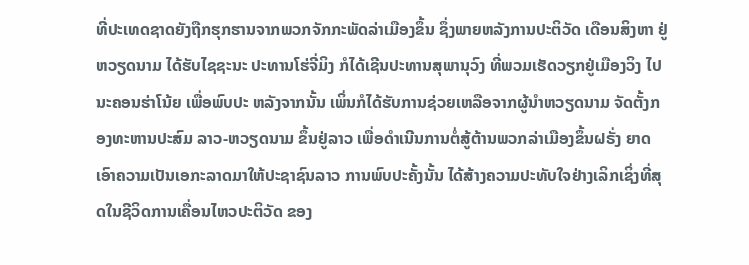ທີ່ປະເທດຊາດຍັງຖືກຮຸກຮານຈາກພວກຈັກກະພັດລ່າເມືອງຂຶ້ນ ຊຶ່ງພາຍຫລັງການປະຕິວັດ ເດືອນສິງຫາ ຢູ່ຫວຽດນາມ ໄດ້ຮັບໄຊຊະນະ ປະທານໂຮ່ຈີ່ມິງ ກໍໄດ້ເຊີນປະທານສຸພານຸວົງ ທີ່ພວມເຮັດວຽກຢູ່ເມືອງວິງ ໄປນະຄອນຮ່າໂນ້ຍ ເພື່ອພົບປະ ຫລັງຈາກນັ້ນ ເພິ່ນກໍໄດ້ຮັບການຊ່ວຍເຫລືອຈາກຜູ້ນຳຫວຽດນາມ ຈັດຕັ້ງກອງທະຫານປະສົມ ລາວ-ຫວຽດນາມ ຂຶ້ນຢູ່ລາວ ເພື່ອດຳເນີນການຕໍ່ສູ້ຕ້ານພວກລ່າເມືອງຂຶ້ນຝຣັ່ງ ຍາດເອົາຄວາມເປັນເອກະລາດມາໃຫ້ປະຊາຊົນລາວ ການພົບປະຄັ້ງນັ້ນ ໄດ້ສ້າງຄວາມປະທັບໃຈຢ່າງເລິກເຊິ່ງທີ່ສຸດໃນຊີວິດການເຄື່ອນໄຫວປະຕິວັດ ຂອງ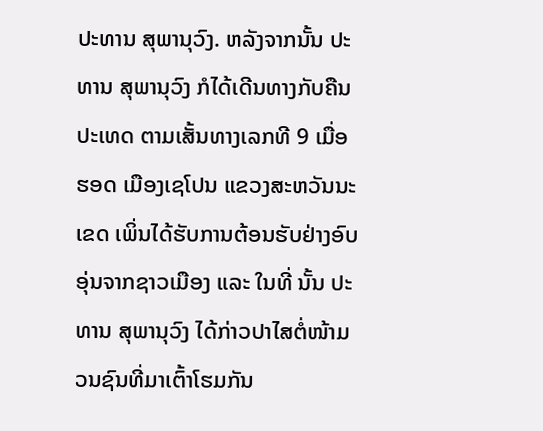ປະທານ ສຸພານຸວົງ. ຫລັງຈາກນັ້ນ ປະທານ ສຸພານຸວົງ ກໍໄດ້ເດີນທາງກັບຄືນປະເທດ ຕາມເສັ້ນທາງເລກທີ 9 ເມື່ອຮອດ ເມືອງເຊໂປນ ແຂວງສະຫວັນນະເຂດ ເພິ່ນໄດ້ຮັບການຕ້ອນຮັບຢ່າງອົບອຸ່ນຈາກຊາວເມືອງ ແລະ ໃນທີ່ ນັ້ນ ປະທານ ສຸພານຸວົງ ໄດ້ກ່າວປາໄສຕໍ່ໜ້າມວນຊົນທີ່ມາເຕົ້າໂຮມກັນ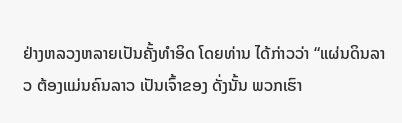ຢ່າງຫລວງຫລາຍເປັນຄັ້ງທຳອິດ ໂດຍທ່ານ ໄດ້ກ່າວວ່າ “ແຜ່ນດິນລາວ ຕ້ອງແມ່ນຄົນລາວ ເປັນເຈົ້າຂອງ ດັ່ງນັ້ນ ພວກເຮົາ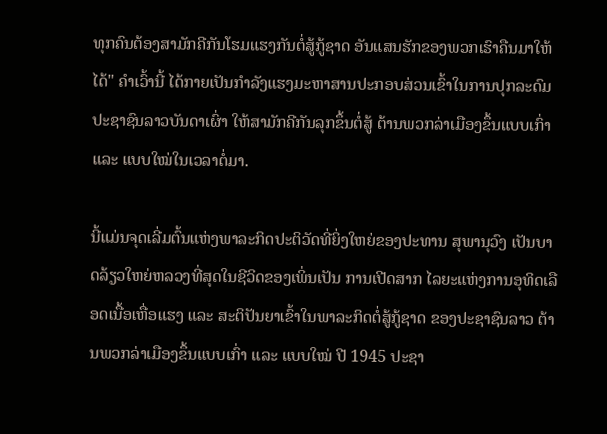ທຸກຄົນຕ້ອງສາມັກຄີກັນໂຮມແຮງກັນຕໍ່ສູ້ກູ້ຊາດ ອັນແສນຮັກຂອງພວກເຮົາຄືນມາໃຫ້ໄດ້" ຄຳເວົ້ານີ້ ໄດ້ກາຍເປັນກຳລັງແຮງມະຫາສານປະກອບສ່ວນເຂົ້າໃນການປຸກລະດົມປະຊາຊົນລາວບັນດາເຜົ່າ ໃຫ້ສາມັກຄີກັນລຸກຂຶ້ນຕໍ່ສູ້ ຕ້ານພວກລ່າເມືອງຂຶ້ນແບບເກົ່າ ແລະ ແບບໃໝ່ໃນເວລາຕໍ່ມາ.

ນີ້ແມ່ນຈຸດເລີ່ມຕົ້ນແຫ່ງພາລະກິດປະຕິວັດທີ່ຍິ່ງໃຫຍ່ຂອງປະທານ ສຸພານຸວົງ ເປັນບາດລ້ຽວໃຫຍ່ຫລວງທີ່ສຸດໃນຊີວິດຂອງເພິ່ນເປັນ ການເປີດສາກ ໄລຍະແຫ່ງການອຸທິດເລືອດເນື້ອເຫື່ອແຮງ ແລະ ສະຕິປັນຍາເຂົ້າໃນພາລະກິດຕໍ່ສູ້ກູ້ຊາດ ຂອງປະຊາຊົນລາວ ຕ້ານພວກລ່າເມືອງຂຶ້ນແບບເກົ່າ ແລະ ແບບໃໝ່ ປີ 1945 ປະຊາ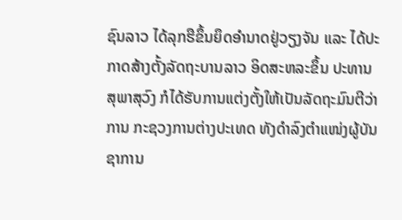ຊົນລາວ ໄດ້ລຸກຮືຂຶ້ນຍຶດອຳນາດຢູ່ວຽງຈັນ ແລະ ໄດ້ປະກາດສ້າງຕັ້ງລັດຖະບານລາວ ອິດສະຫລະຂຶ້ນ ປະທານ ສຸພາສຸວົງ ກໍໄດ້ຮັບການແຕ່ງຕັ້ງໃຫ້ເປັນລັດຖະມົນຕີວ່າການ ກະຊວງການຕ່າງປະເທດ ທັງດຳລົງຕຳແໜ່ງຜູ້ບັນຊາການ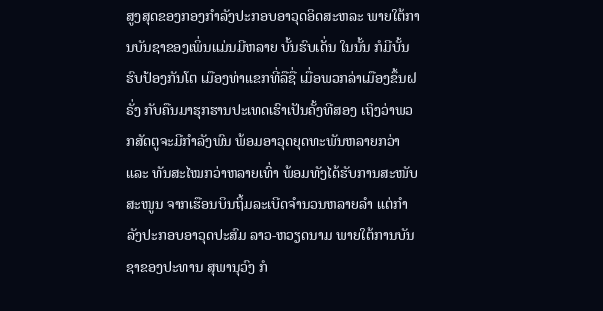ສູງສຸດຂອງກອງກຳລັງປະກອບອາວຸດອິດສະຫລະ ພາຍໃຕ້ການບັນຊາຂອງເພິ່ນແມ່ນມີຫລາຍ ບັ້ນຮົບເດັ່ນ ໃນນັ້ນ ກໍມີບັ້ນຮົບປ້ອງກັນໂຕ ເມືອງທ່າແຂກທີ່ລືຊື່ ເມື່ອພວກລ່າເມືອງຂຶ້ນຝຣັ່ງ ກັບຄືນມາຮຸກຮານປະເທດເຮົາເປັນຄັ້ງທີສອງ ເຖິງວ່າພວກສັດຕູຈະມີກຳລັງພົນ ພ້ອມອາວຸດຍຸດທະພັນຫລາຍກວ່າ ແລະ ທັນສະໄໝກວ່າຫລາຍເທົ່າ ພ້ອມທັງໄດ້ຮັບການສະໜັບສະໜູນ ຈາກເຮືອນບິນຖິ້ມລະເບີດຈຳນວນຫລາຍລຳ ແຕ່ກຳລັງປະກອບອາວຸດປະສົມ ລາວ-ຫວຽດນາມ ພາຍໃຕ້ການບັນຊາຂອງປະທານ ສຸພານຸວົງ ກໍ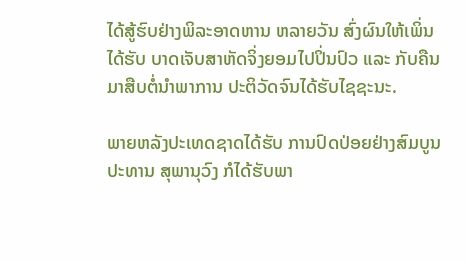ໄດ້ສູ້ຮົບຢ່າງພິລະອາດຫານ ຫລາຍວັນ ສົ່ງຜົນໃຫ້ເພິ່ນໄດ້ຮັບ ບາດເຈັບສາຫັດຈິ່ງຍອມໄປປິ່ນປົວ ແລະ ກັບຄືນມາສືບຕໍ່ນຳພາການ ປະຕິວັດຈົນໄດ້ຮັບໄຊຊະນະ.

ພາຍຫລັງປະເທດຊາດໄດ້ຮັບ ການປົດປ່ອຍຢ່າງສົມບູນ ປະທານ ສຸພານຸວົງ ກໍໄດ້ຮັບພາ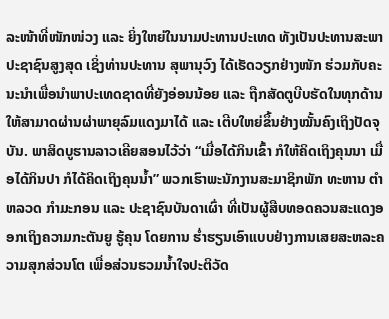ລະໜ້າທີ່ໜັກໜ່ວງ ແລະ ຍິ່ງໃຫຍ່ໃນນາມປະທານປະເທດ ທັງເປັນປະທານສະພາ ປະຊາຊົນສູງສຸດ ເຊິ່ງທ່ານປະທານ ສຸພານຸວົງ ໄດ້ເຮັດວຽກຢ່າງໜັກ ຮ່ວມກັບຄະນະນຳເພື່ອນຳພາປະເທດຊາດທີ່ຍັງອ່ອນນ້ອຍ ແລະ ຖືກສັດຕູບີບຮັດໃນທຸກດ້ານໃຫ້ສາມາດຜ່ານຜ່າພາຍຸລົມແດງມາໄດ້ ແລະ ເຕີບໃຫຍ່ຂຶ້ນຢ່າງໝັ້ນຄົງເຖິງປັດຈຸບັນ. ພາສິດບູຮານລາວເຄີຍສອນໄວ້ວ່າ “ເມື່ອໄດ້ກິນເຂົ້າ ກໍໃຫ້ຄິດເຖິງຄຸນນາ ເມື່ອໄດ້ກິນປາ ກໍໄດ້ຄິດເຖິງຄຸນນ້ຳ” ພວກເຮົາພະນັກງານສະມາຊິກພັກ ທະຫານ ຕຳຫລວດ ກຳມະກອນ ແລະ ປະຊາຊົນບັນດາເຜົ່າ ທີ່ເປັນຜູ້ສືບທອດຄວນສະແດງອອກເຖິງຄວາມກະຕັນຍູ ຮູ້ຄຸນ ໂດຍການ ຮ່ຳຮຽນເອົາແບບຢ່າງການເສຍສະຫລະຄວາມສຸກສ່ວນໂຕ ເພື່ອສ່ວນຮວມນ້ຳໃຈປະຕິວັດ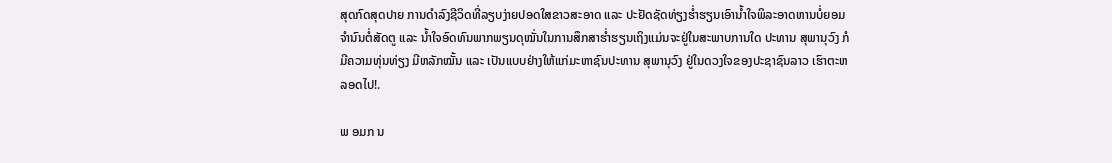ສຸດກົດສຸດປາຍ ການດຳລົງຊີວິດທີ່ລຽບງ່າຍປອດໃສຂາວສະອາດ ແລະ ປະຢັດຊັດທ່ຽງຮ່ຳຮຽນເອົານ້ຳໃຈພິລະອາດຫານບໍ່ຍອມຈຳນົນຕໍ່ສັດຕູ ແລະ ນ້ຳໃຈອົດທົນພາກພຽນດຸໝັ່ນໃນການສຶກສາຮ່ຳຮຽນເຖິງແມ່ນຈະຢູ່ໃນສະພາບການໃດ ປະທານ ສຸພານຸວົງ ກໍມີຄວາມທຸ່ນທ່ຽງ ມີຫລັກໝັ້ນ ແລະ ເປັນແບບຢ່າງໃຫ້ແກ່ມະຫາຊົນປະທານ ສຸພານຸວົງ ຢູ່ໃນດວງໃຈຂອງປະຊາຊົນລາວ ເຮົາຕະຫລອດໄປ!.

ພ ອມກ ນ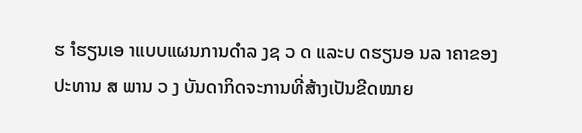ຮ ຳຮຽນເອ າແບບແຜນການດຳລ ງຊ ວ ດ ແລະບ ດຮຽນອ ນລ າຄາຂອງປະທານ ສ ພານ ວ ງ ບັນດາກິດຈະການທີ່ສ້າງເປັນຂີດໝາຍ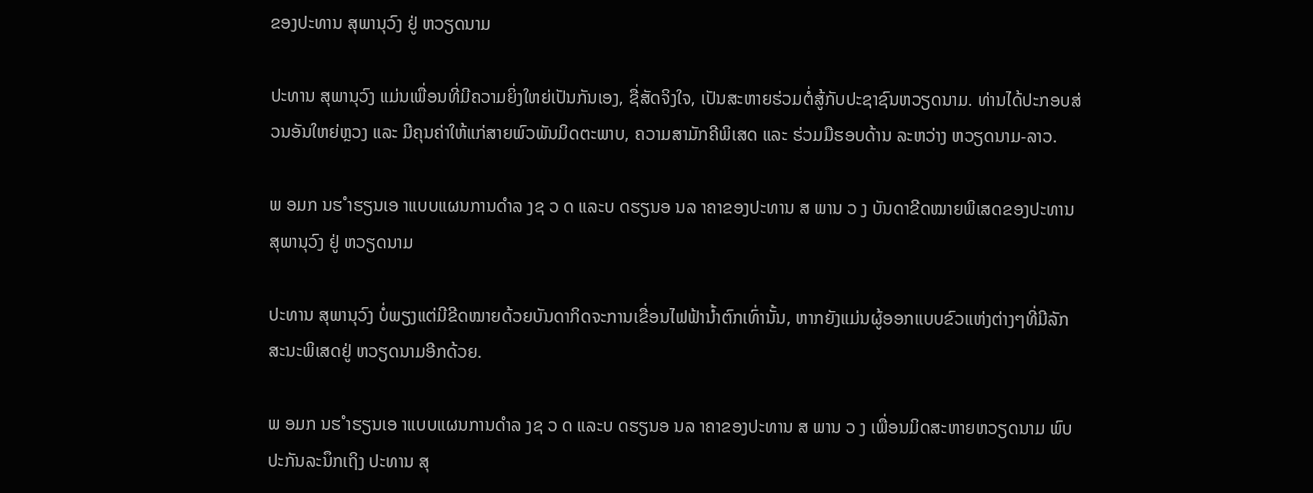ຂອງປະທານ ສຸພານຸວົງ ຢູ່ ຫວຽດນາມ

ປະທານ ສຸພານຸວົງ ແມ່ນເພື່ອນທີ່ມີຄວາມຍິ່ງໃຫຍ່ເປັນກັນເອງ, ຊື່ສັດຈິງໃຈ, ເປັນສະຫາຍຮ່ວມຕໍ່ສູ້ກັບປະຊາຊົນຫວຽດນາມ. ທ່ານໄດ້ປະກອບສ່ວນອັນໃຫຍ່ຫຼວງ ແລະ ມີຄຸນຄ່າໃຫ້ແກ່ສາຍພົວພັນມິດຕະພາບ, ຄວາມສາມັກຄີພິເສດ ແລະ ຮ່ວມມືຮອບດ້ານ ລະຫວ່າງ ຫວຽດນາມ-ລາວ.

ພ ອມກ ນຮ ຳຮຽນເອ າແບບແຜນການດຳລ ງຊ ວ ດ ແລະບ ດຮຽນອ ນລ າຄາຂອງປະທານ ສ ພານ ວ ງ ບັນດາຂີດໝາຍພິເສດຂອງປະທານ ສຸພານຸວົງ ຢູ່ ຫວຽດນາມ

ປະທານ ສຸພານຸວົງ ບໍ່ພຽງແຕ່ມີຂີດໝາຍດ້ວຍບັນດາກິດຈະການເຂື່ອນໄຟຟ້ານໍ້າຕົກເທົ່ານັ້ນ, ຫາກຍັງແມ່ນຜູ້ອອກແບບຂົວແຫ່ງຕ່າງໆທີ່ມີລັກສະນະພິເສດຢູ່ ຫວຽດນາມອີກດ້ວຍ.

ພ ອມກ ນຮ ຳຮຽນເອ າແບບແຜນການດຳລ ງຊ ວ ດ ແລະບ ດຮຽນອ ນລ າຄາຂອງປະທານ ສ ພານ ວ ງ ເພື່ອນມິດສະຫາຍຫວຽດນາມ ພົບປະກັນລະນຶກເຖິງ ປະທານ ສຸ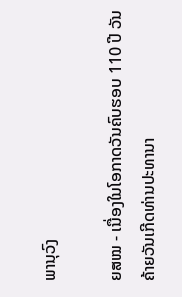ພານຸວົງ

ຍສໝ - ເນື່ອງໃນໂອກາດວັນຄົບຮອບ 110 ປີ ວັນຄ້າຍວັນເກີດທ່ານປະທານາ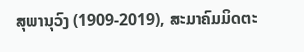ສຸພານຸວົງ (1909-2019), ສະມາຄົມມິດຕະ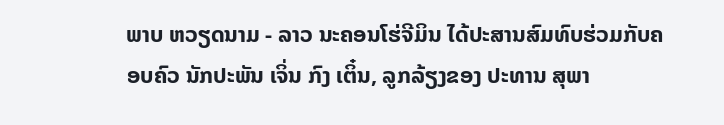ພາບ ຫວຽດນາມ - ລາວ ນະຄອນໂຮ່ຈີມິນ ໄດ້ປະສານສົມທົບຮ່ວມກັບຄອບຄົວ ນັກປະພັນ ເຈິ່ນ ກົງ ເຕິ໋ນ, ລູກລ້ຽງຂອງ ປະທານ ສຸພາ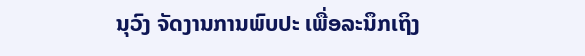ນຸວົງ ຈັດງານການພົບປະ ເພື່ອລະນຶກເຖິງ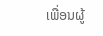ເພື່ອນຜູ້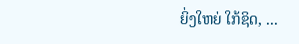ຍິ່ງໃຫຍ່ ໃກ້ຊິດ, ...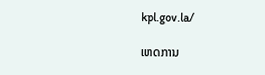kpl.gov.la/

ເຫດການ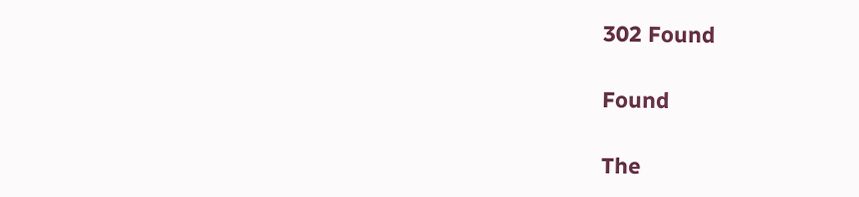302 Found

Found

The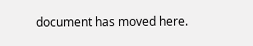document has moved here.